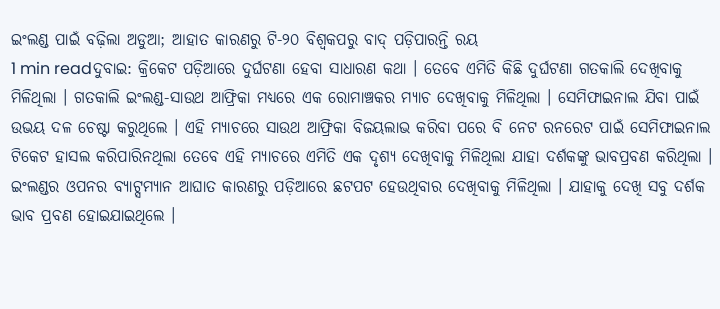ଇଂଲଣ୍ଡ ପାଇଁ ବଢ଼ିଲା ଅଡୁଆ; ଆହାତ କାରଣରୁ ଟି-୨୦ ବିଶ୍ବକପରୁ ବାଦ୍ ପଡ଼ିପାରନ୍ତି ରୟ
1 min readଦୁବାଇ: କ୍ରିକେଟ ପଡ଼ିଆରେ ଦୁର୍ଘଟଣା ହେବା ସାଧାରଣ କଥା । ତେବେ ଏମିତି କିଛି ଦୁର୍ଘଟଣା ଗତକାଲି ଦେଖିବାକୁ ମିଳିଥିଲା । ଗତକାଲି ଇଂଲଣ୍ଡ-ସାଉଥ ଆଫ୍ରିକା ମଧ୍ୟରେ ଏକ ରୋମାଞ୍ଚକର ମ୍ୟାଚ ଦେଖିବାକୁ ମିଳିଥିଲା । ସେମିଫାଇନାଲ ଯିବା ପାଇଁ ଉଭୟ ଦଳ ଚେଷ୍ଟା କରୁଥିଲେ । ଏହି ମ୍ୟାଚରେ ସାଉଥ ଆଫ୍ରିକା ବିଜୟଲାଭ କରିବା ପରେ ବି ନେଟ ରନରେଟ ପାଇଁ ସେମିଫାଇନାଲ ଟିକେଟ ହାସଲ କରିପାରିନଥିଲା ତେବେ ଏହି ମ୍ୟାଚରେ ଏମିତି ଏକ ଦୃଶ୍ୟ ଦେଖିବାକୁ ମିଳିଥିଲା ଯାହା ଦର୍ଶକଙ୍କୁ ଭାବପ୍ରବଣ କରିଥିଲା । ଇଂଲଣ୍ଡର ଓପନର ବ୍ୟାଟ୍ସମ୍ୟାନ ଆଘାତ କାରଣରୁ ପଡ଼ିଆରେ ଛଟପଟ ହେଉଥିବାର ଦେଖିବାକୁ ମିଳିଥିଲା । ଯାହାକୁ ଦେଖି ସବୁ ଦର୍ଶକ ଭାବ ପ୍ରବଣ ହୋଇଯାଇଥିଲେ ।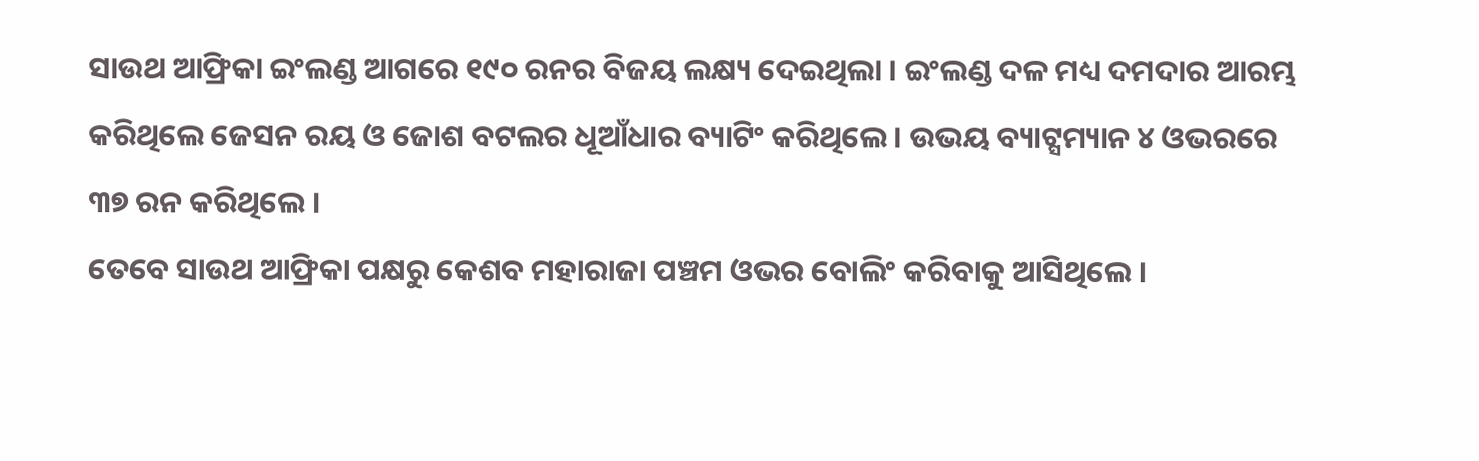ସାଉଥ ଆଫ୍ରିକା ଇଂଲଣ୍ଡ ଆଗରେ ୧୯୦ ରନର ବିଜୟ ଲକ୍ଷ୍ୟ ଦେଇଥିଲା । ଇଂଲଣ୍ଡ ଦଳ ମଧ୍ୟ ଦମଦାର ଆରମ୍ଭ କରିଥିଲେ ଜେସନ ରୟ ଓ ଜୋଶ ବଟଲର ଧୂଆଁଧାର ବ୍ୟାଟିଂ କରିଥିଲେ । ଉଭୟ ବ୍ୟାଟ୍ସମ୍ୟାନ ୪ ଓଭରରେ ୩୭ ରନ କରିଥିଲେ ।
ତେବେ ସାଉଥ ଆଫ୍ରିକା ପକ୍ଷରୁ କେଶବ ମହାରାଜା ପଞ୍ଚମ ଓଭର ବୋଲିଂ କରିବାକୁ ଆସିଥିଲେ ।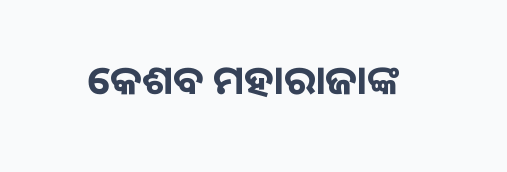କେଶବ ମହାରାଜାଙ୍କ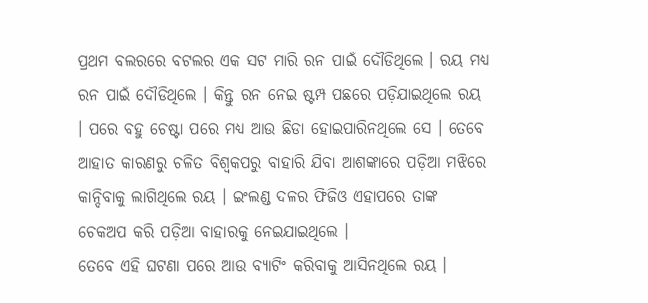ପ୍ରଥମ ବଲରରେ ବଟଲର ଏକ ସଟ ମାରି ରନ ପାଇଁ ଦୌଡିଥିଲେ । ରୟ ମଧ୍ୟ ରନ ପାଇଁ ଦୌଡିଥିଲେ । କିନ୍ତୁ ରନ ନେଇ ଷ୍ଟମ୍ପ ପଛରେ ପଡ଼ିଯାଇଥିଲେ ରୟ । ପରେ ବହୁ ଚେଷ୍ଟା ପରେ ମଧ୍ୟ ଆଉ ଛିଡା ହୋଇପାରିନଥିଲେ ସେ । ତେବେ ଆହାତ କାରଣରୁ ଚଳିତ ବିଶ୍ବକପରୁ ବାହାରି ଯିବା ଆଶଙ୍କାରେ ପଡ଼ିଆ ମଝିରେ କାନ୍ଦିବାକୁ ଲାଗିଥିଲେ ରୟ । ଇଂଲଣ୍ଡ ଦଳର ଫିଜିଓ ଏହାପରେ ତାଙ୍କ ଚେକଅପ କରି ପଡ଼ିଆ ବାହାରକୁ ନେଇଯାଇଥିଲେ ।
ତେବେ ଏହି ଘଟଣା ପରେ ଆଉ ବ୍ୟାଟିଂ କରିବାକୁ ଆସିନଥିଲେ ରୟ ।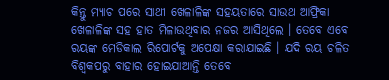କିନ୍ତୁ ମ୍ୟାଚ ପରେ ସାଥୀ ଖେଳାଳିଙ୍କ ସହୟତାରେ ସାଉଥ ଆଫ୍ରିକା ଖେଳାଳିଙ୍କ ସହ ହାତ ମିଳାଉଥିବାର ନଜର ଆସିଥିଲେ । ତେବେ ଏବେ ରୟଙ୍କ ମେଡିକାଲ ରିପୋର୍ଟକୁ ଅପେକ୍ଷା କରାଯାଇଛି । ଯଦି ରୟ ଚଳିତ ବିଶ୍ବକପରୁ ବାହାର ହୋଇଯାଆନ୍ତି ତେବେ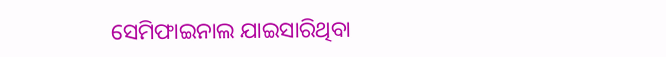ସେମିଫାଇନାଲ ଯାଇସାରିଥିବା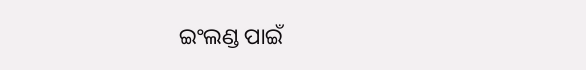ଇଂଲଣ୍ଡ ପାଇଁ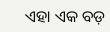ଏହା ଏକ ବଡ଼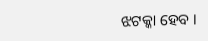ଝଟକ୍କା ହେବ ।